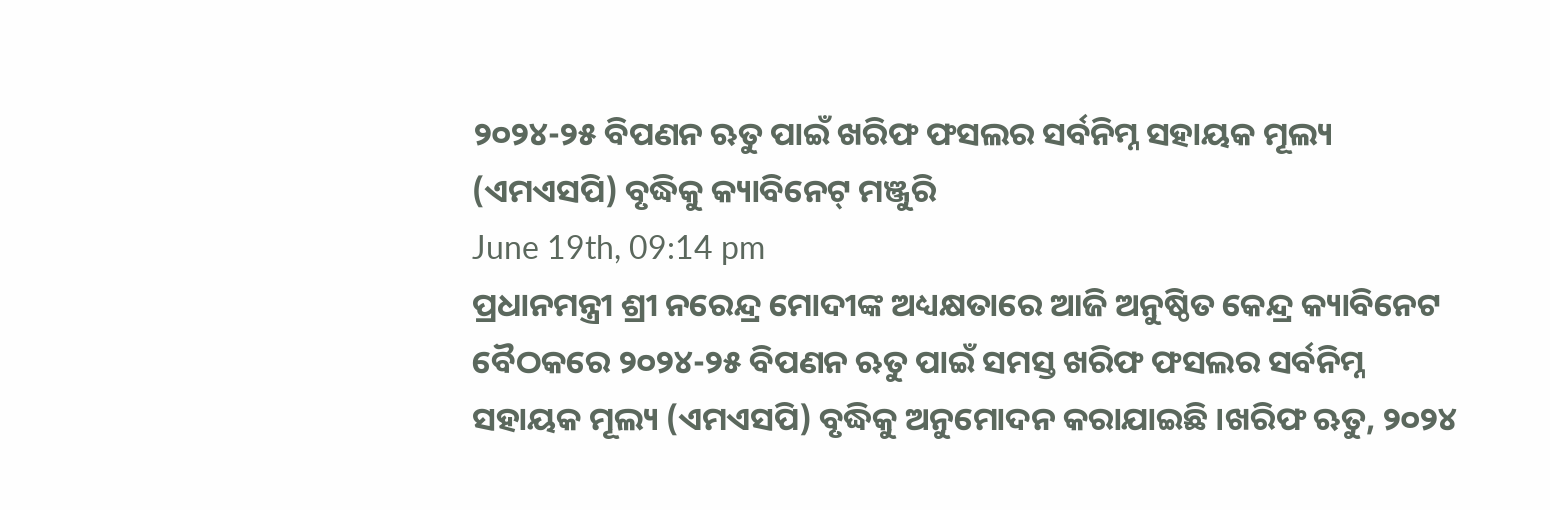୨୦୨୪-୨୫ ବିପଣନ ଋତୁ ପାଇଁ ଖରିଫ ଫସଲର ସର୍ବନିମ୍ନ ସହାୟକ ମୂଲ୍ୟ (ଏମଏସପି) ବୃଦ୍ଧିକୁ କ୍ୟାବିନେଟ୍ ମଞ୍ଜୁରି
June 19th, 09:14 pm
ପ୍ରଧାନମନ୍ତ୍ରୀ ଶ୍ରୀ ନରେନ୍ଦ୍ର ମୋଦୀଙ୍କ ଅଧ୍ୟକ୍ଷତାରେ ଆଜି ଅନୁଷ୍ଠିତ କେନ୍ଦ୍ର କ୍ୟାବିନେଟ ବୈଠକରେ ୨୦୨୪-୨୫ ବିପଣନ ଋତୁ ପାଇଁ ସମସ୍ତ ଖରିଫ ଫସଲର ସର୍ବନିମ୍ନ ସହାୟକ ମୂଲ୍ୟ (ଏମଏସପି) ବୃଦ୍ଧିକୁ ଅନୁମୋଦନ କରାଯାଇଛି ।ଖରିଫ ଋତୁ, ୨୦୨୪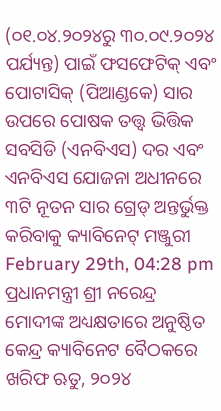(୦୧.୦୪.୨୦୨୪ରୁ ୩୦.୦୯.୨୦୨୪ ପର୍ଯ୍ୟନ୍ତ) ପାଇଁ ଫସଫେଟିକ୍ ଏବଂ ପୋଟାସିକ୍ (ପିଆଣ୍ଡକେ) ସାର ଉପରେ ପୋଷକ ତତ୍ତ୍ୱ ଭିତ୍ତିକ ସବସିଡି (ଏନବିଏସ) ଦର ଏବଂ ଏନବିଏସ ଯୋଜନା ଅଧୀନରେ ୩ଟି ନୂତନ ସାର ଗ୍ରେଡ୍ ଅନ୍ତର୍ଭୁକ୍ତ କରିବାକୁ କ୍ୟାବିନେଟ୍ ମଞ୍ଜୁରୀ
February 29th, 04:28 pm
ପ୍ରଧାନମନ୍ତ୍ରୀ ଶ୍ରୀ ନରେନ୍ଦ୍ର ମୋଦୀଙ୍କ ଅଧ୍ୟକ୍ଷତାରେ ଅନୁଷ୍ଠିତ କେନ୍ଦ୍ର କ୍ୟାବିନେଟ ବୈଠକରେ ଖରିଫ ଋତୁ, ୨୦୨୪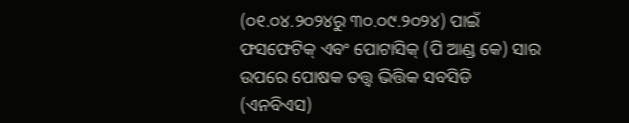(୦୧.୦୪.୨୦୨୪ରୁ ୩୦.୦୯.୨୦୨୪) ପାଇଁ ଫସଫେଟିକ୍ ଏବଂ ପୋଟାସିକ୍ (ପି ଆଣ୍ଡ କେ) ସାର ଉପରେ ପୋଷକ ତତ୍ତ୍ୱ ଭିତ୍ତିକ ସବସିଡି (ଏନବିଏସ)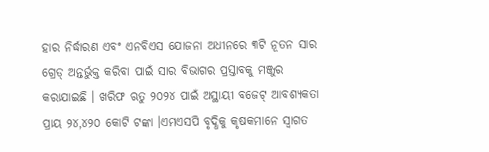ହାର ନିର୍ଦ୍ଧାରଣ ଏବଂ ଏନବିଏସ ଯୋଜନା ଅଧୀନରେ ୩ଟି ନୂତନ ସାର ଗ୍ରେଡ୍ ଅନ୍ତର୍ଭୁକ୍ତ କରିବା ପାଇଁ ସାର ବିଭାଗର ପ୍ରସ୍ତାବକୁ ମଞ୍ଜୁର କରାଯାଇଛି । ଖରିଫ ଋତୁ ୨୦୨୪ ପାଇଁ ଅସ୍ଥାୟୀ ବଜେଟ୍ ଆବଶ୍ୟକତା ପ୍ରାୟ ୨୪,୪୨୦ କୋଟି ଟଙ୍କା ।ଏମଏସପି ବୃଦ୍ଧିକୁ କୃଷକମାନେ ସ୍ୱାଗତ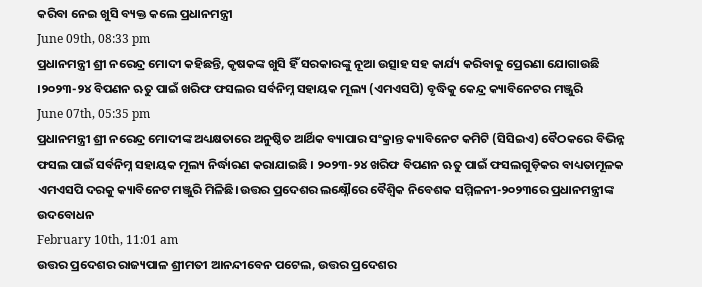କରିବା ନେଇ ଖୁସି ବ୍ୟକ୍ତ କଲେ ପ୍ରଧାନମନ୍ତ୍ରୀ
June 09th, 08:33 pm
ପ୍ରଧାନମନ୍ତ୍ରୀ ଶ୍ରୀ ନରେନ୍ଦ୍ର ମୋଦୀ କହିଛନ୍ତି, କୃଷକଙ୍କ ଖୁସି ହିଁ ସରକାରଙ୍କୁ ନୂଆ ଉତ୍ସାହ ସହ କାର୍ଯ୍ୟ କରିବାକୁ ପ୍ରେରଣା ଯୋଗାଉଛି ।୨୦୨୩-୨୪ ବିପଣନ ଋତୁ ପାଇଁ ଖରିଫ ଫସଲର ସର୍ବନିମ୍ନ ସହାୟକ ମୂଲ୍ୟ (ଏମଏସପି) ବୃଦ୍ଧିକୁ କେନ୍ଦ୍ର କ୍ୟାବିନେଟର ମଞ୍ଜୁରି
June 07th, 05:35 pm
ପ୍ରଧାନମନ୍ତ୍ରୀ ଶ୍ରୀ ନରେନ୍ଦ୍ର ମୋଦୀଙ୍କ ଅଧ୍ୟକ୍ଷତାରେ ଅନୁଷ୍ଠିତ ଆର୍ଥିକ ବ୍ୟାପାର ସଂକ୍ରାନ୍ତ କ୍ୟାବିନେଟ କମିଟି (ସିସିଇଏ) ବୈଠକରେ ବିଭିନ୍ନ ଫସଲ ପାଇଁ ସର୍ବନିମ୍ନ ସହାୟକ ମୂଲ୍ୟ ନିର୍ଦ୍ଧାରଣ କରାଯାଇଛି । ୨୦୨୩-୨୪ ଖରିଫ ବିପଣନ ଋତୁ ପାଇଁ ଫସଲଗୁଡ଼ିକର ବାଧ୍ୟତାମୂଳକ ଏମଏସପି ଦରକୁ କ୍ୟାବିନେଟ ମଞ୍ଜୁରି ମିଳିଛି।ଉତ୍ତର ପ୍ରଦେଶର ଲକ୍ଷ୍ନୌରେ ବୈଶ୍ୱିକ ନିବେଶକ ସମ୍ମିଳନୀ-୨୦୨୩ରେ ପ୍ରଧାନମନ୍ତ୍ରୀଙ୍କ ଉଦବୋଧନ
February 10th, 11:01 am
ଉତ୍ତର ପ୍ରଦେଶର ରାଜ୍ୟପାଳ ଶ୍ରୀମତୀ ଆନନ୍ଦୀବେନ ପଟେଲ, ଉତ୍ତର ପ୍ରଦେଶର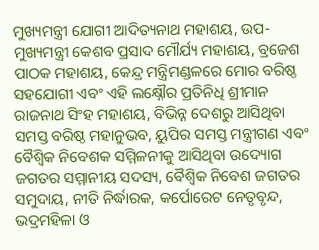ମୁଖ୍ୟମନ୍ତ୍ରୀ ଯୋଗୀ ଆଦିତ୍ୟନାଥ ମହାଶୟ, ଉପ-ମୁଖ୍ୟମନ୍ତ୍ରୀ କେଶବ ପ୍ରସାଦ ମୌର୍ଯ୍ୟ ମହାଶୟ, ବ୍ରଜେଶ ପାଠକ ମହାଶୟ, କେନ୍ଦ୍ର ମନ୍ତ୍ରିମଣ୍ଡଳରେ ମୋର ବରିଷ୍ଠ ସହଯୋଗୀ ଏବଂ ଏହି ଲକ୍ଷ୍ନୌର ପ୍ରତିନିଧି ଶ୍ରୀମାନ ରାଜନାଥ ସିଂହ ମହାଶୟ, ବିଭିନ୍ନ ଦେଶରୁ ଆସିଥିବା ସମସ୍ତ ବରିଷ୍ଠ ମହାନୁଭବ, ୟୁପିର ସମସ୍ତ ମନ୍ତ୍ରୀଗଣ ଏବଂ ବୈଶ୍ୱିକ ନିବେଶକ ସମ୍ମିଳନୀକୁ ଆସିଥିବା ଉଦ୍ୟୋଗ ଜଗତର ସମ୍ମାନୀୟ ସଦସ୍ୟ, ବୈଶ୍ୱିକ ନିବେଶ ଜଗତର ସମୁଦାୟ, ନୀତି ନିର୍ଦ୍ଧାରକ, କର୍ପୋରେଟ ନେତୃବୃନ୍ଦ, ଭଦ୍ରମହିଳା ଓ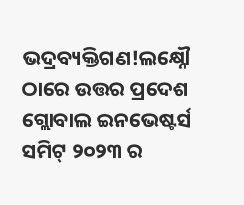ଭଦ୍ରବ୍ୟକ୍ତିଗଣ!ଲକ୍ଷ୍ନୌ ଠାରେ ଉତ୍ତର ପ୍ରଦେଶ ଗ୍ଲୋବାଲ ଇନଭେଷ୍ଟର୍ସ ସମିଟ୍ ୨୦୨୩ ର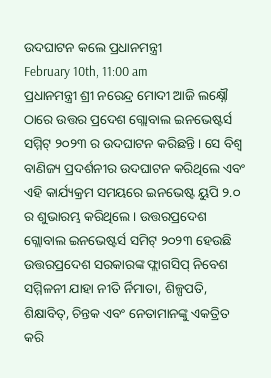ଉଦଘାଟନ କଲେ ପ୍ରଧାନମନ୍ତ୍ରୀ
February 10th, 11:00 am
ପ୍ରଧାନମନ୍ତ୍ରୀ ଶ୍ରୀ ନରେନ୍ଦ୍ର ମୋଦୀ ଆଜି ଲକ୍ଷ୍ନୌ ଠାରେ ଉତ୍ତର ପ୍ରଦେଶ ଗ୍ଲୋବାଲ ଇନଭେଷ୍ଟର୍ସ ସମ୍ମିଟ୍ ୨୦୨୩ ର ଉଦଘାଟନ କରିଛନ୍ତି । ସେ ବିଶ୍ୱ ବାଣିଜ୍ୟ ପ୍ରଦର୍ଶନୀର ଉଦଘାଟନ କରିଥିଲେ ଏବଂ ଏହି କାର୍ଯ୍ୟକ୍ରମ ସମୟରେ ଇନଭେଷ୍ଟ ୟୁପି ୨.୦ ର ଶୁଭାରମ୍ଭ କରିଥିଲେ । ଉତ୍ତରପ୍ରଦେଶ ଗ୍ଲୋବାଲ ଇନଭେଷ୍ଟର୍ସ ସମିଟ୍ ୨୦୨୩ ହେଉଛି ଉତ୍ତରପ୍ରଦେଶ ସରକାରଙ୍କ ଫ୍ଲାଗସିପ୍ ନିବେଶ ସମ୍ମିଳନୀ ଯାହା ନୀତି ର୍ନିମାତା, ଶିଳ୍ପପତି, ଶିକ୍ଷାବିତ୍, ଚିନ୍ତକ ଏବଂ ନେତାମାନଙ୍କୁ ଏକତ୍ରିତ କରି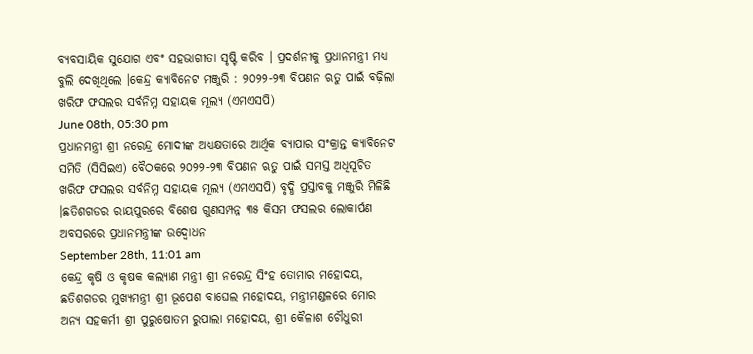ବ୍ୟବସାୟିକ ସୁଯୋଗ ଏବଂ ସହଭାଗୀତା ସୃଷ୍ଟି କରିବ । ପ୍ରଦର୍ଶନୀକୁ ପ୍ରଧାନମନ୍ତ୍ରୀ ମଧ୍ୟ ବୁଲି ଦେଖିଥିଲେ ।କେନ୍ଦ୍ର କ୍ୟାବିନେଟ ମଞ୍ଜୁରି : ୨୦୨୨-୨୩ ବିପଣନ ଋତୁ ପାଇଁ ବଢ଼ିଲା ଖରିଫ ଫସଲର ସର୍ବନିମ୍ନ ସହାୟକ ମୂଲ୍ୟ (ଏମଏସପି)
June 08th, 05:30 pm
ପ୍ରଧାନମନ୍ତ୍ରୀ ଶ୍ରୀ ନରେନ୍ଦ୍ର ମୋଦୀଙ୍କ ଅଧ୍ୟକ୍ଷତାରେ ଆର୍ଥିକ ବ୍ୟାପାର ସଂକ୍ରାନ୍ତ କ୍ୟାବିନେଟ ସମିତି (ସିସିଇଏ) ବୈଠକରେ ୨୦୨୨-୨୩ ବିପଣନ ଋତୁ ପାଇଁ ସମସ୍ତ ଅଧିସୂଚିତ ଖରିଫ ଫସଲର ସର୍ବନିମ୍ନ ସହାୟକ ମୂଲ୍ୟ (ଏମଏସପି) ବୃଦ୍ଧି ପ୍ରସ୍ତାବକୁ ମଞ୍ଜୁରି ମିଳିଛି ।ଛତିଶଗଡର ରାୟପୁରରେ ବିଶେଷ ଗୁଣସମ୍ପନ୍ନ ୩୫ କିସମ ଫସଲର ଲୋକାର୍ପଣ ଅବସରରେ ପ୍ରଧାନମନ୍ତ୍ରୀଙ୍କ ଉଦ୍ବୋଧନ
September 28th, 11:01 am
କେନ୍ଦ୍ର କୃଷି ଓ କୃଷକ କଲ୍ୟାଣ ମନ୍ତ୍ରୀ ଶ୍ରୀ ନରେନ୍ଦ୍ର ସିଂହ ତୋମାର ମହୋଦୟ, ଛତିଶଗଡର ମୁଖ୍ୟମନ୍ତ୍ରୀ ଶ୍ରୀ ଭୂପେଶ ବାଘେଲ ମହୋଦୟ, ମନ୍ତ୍ରୀମଣ୍ଡଳରେ ମୋର ଅନ୍ୟ ସହକର୍ମୀ ଶ୍ରୀ ପୁରୁଷୋତମ ରୁପାଲା ମହୋଦୟ, ଶ୍ରୀ କୈଳାଶ ଚୌଧୁରୀ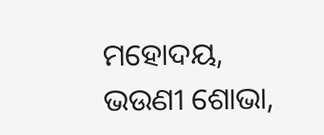ମହୋଦୟ, ଭଉଣୀ ଶୋଭା,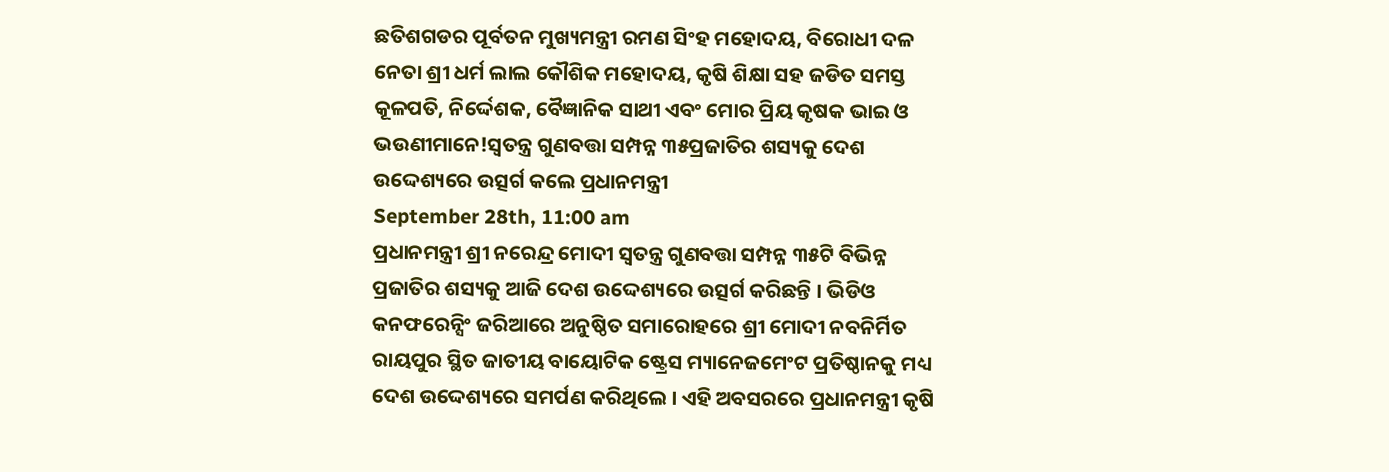ଛତିଶଗଡର ପୂର୍ବତନ ମୁଖ୍ୟମନ୍ତ୍ରୀ ରମଣ ସିଂହ ମହୋଦୟ, ବିରୋଧୀ ଦଳ ନେତା ଶ୍ରୀ ଧର୍ମ ଲାଲ କୌଶିକ ମହୋଦୟ, କୃଷି ଶିକ୍ଷା ସହ ଜଡିତ ସମସ୍ତ କୂଳପତି, ନିର୍ଦ୍ଦେଶକ, ବୈଜ୍ଞାନିକ ସାଥୀ ଏବଂ ମୋର ପ୍ରିୟ କୃଷକ ଭାଇ ଓ ଭଉଣୀମାନେ!ସ୍ୱତନ୍ତ୍ର ଗୁଣବତ୍ତା ସମ୍ପନ୍ନ ୩୫ପ୍ରଜାତିର ଶସ୍ୟକୁ ଦେଶ ଉଦ୍ଦେଶ୍ୟରେ ଉତ୍ସର୍ଗ କଲେ ପ୍ରଧାନମନ୍ତ୍ରୀ
September 28th, 11:00 am
ପ୍ରଧାନମନ୍ତ୍ରୀ ଶ୍ରୀ ନରେନ୍ଦ୍ର ମୋଦୀ ସ୍ୱତନ୍ତ୍ର ଗୁଣବତ୍ତା ସମ୍ପନ୍ନ ୩୫ଟି ବିଭିନ୍ନ ପ୍ରଜାତିର ଶସ୍ୟକୁ ଆଜି ଦେଶ ଉଦ୍ଦେଶ୍ୟରେ ଉତ୍ସର୍ଗ କରିଛନ୍ତି । ଭିଡିଓ କନଫରେନ୍ସିଂ ଜରିଆରେ ଅନୁଷ୍ଠିତ ସମାରୋହରେ ଶ୍ରୀ ମୋଦୀ ନବନିର୍ମିତ ରାୟପୁର ସ୍ଥିତ ଜାତୀୟ ବାୟୋଟିକ ଷ୍ଟ୍ରେସ ମ୍ୟାନେଜମେଂଟ ପ୍ରତିଷ୍ଠାନକୁ ମଧ୍ୟ ଦେଶ ଉଦ୍ଦେଶ୍ୟରେ ସମର୍ପଣ କରିଥିଲେ । ଏହି ଅବସରରେ ପ୍ରଧାନମନ୍ତ୍ରୀ କୃଷି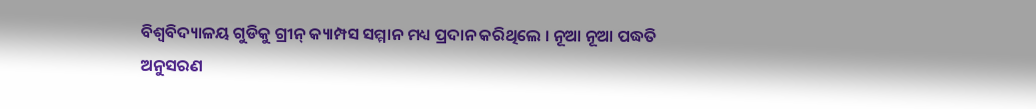ବିଶ୍ୱବିଦ୍ୟାଳୟ ଗୁଡିକୁ ଗ୍ରୀନ୍ କ୍ୟାମ୍ପସ ସମ୍ମାନ ମଧ୍ୟ ପ୍ରଦାନ କରିଥିଲେ । ନୂଆ ନୂଆ ପଦ୍ଧତି ଅନୁସରଣ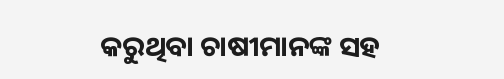କରୁଥିବା ଚାଷୀମାନଙ୍କ ସହ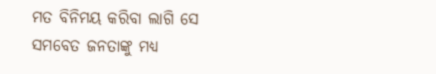ମତ ବିନିମୟ କରିବା ଲାଗି ସେ ସମବେତ ଜନତାଙ୍କୁ ମଧ୍ୟ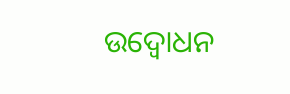ଉଦ୍ବୋଧନ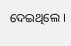ଦେଇଥିଲେ ।